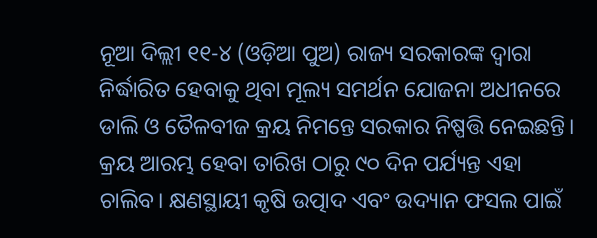ନୂଆ ଦିଲ୍ଲୀ ୧୧-୪ (ଓଡ଼ିଆ ପୁଅ) ରାଜ୍ୟ ସରକାରଙ୍କ ଦ୍ଵାରା ନିର୍ଦ୍ଧାରିତ ହେବାକୁ ଥିବା ମୂଲ୍ୟ ସମର୍ଥନ ଯୋଜନା ଅଧୀନରେ ଡାଲି ଓ ତୈଳବୀଜ କ୍ରୟ ନିମନ୍ତେ ସରକାର ନିଷ୍ପତ୍ତି ନେଇଛନ୍ତି। କ୍ରୟ ଆରମ୍ଭ ହେବା ତାରିଖ ଠାରୁ ୯୦ ଦିନ ପର୍ଯ୍ୟନ୍ତ ଏହା ଚାଲିବ। କ୍ଷଣସ୍ଥାୟୀ କୃଷି ଉତ୍ପାଦ ଏବଂ ଉଦ୍ୟାନ ଫସଲ ପାଇଁ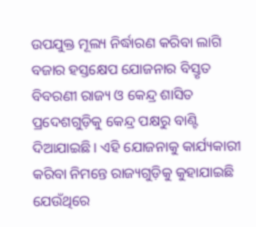ଉପଯୁକ୍ତ ମୂଲ୍ୟ ନିର୍ଦ୍ଧାରଣ କରିବା ଲାଗି ବଜାର ହସ୍ତକ୍ଷେପ ଯୋଜନାର ବିସ୍ତୃତ ବିବରଣୀ ରାଜ୍ୟ ଓ କେନ୍ଦ୍ର ଶାସିତ ପ୍ରଦେଶଗୁଡ଼ିକୁ କେନ୍ଦ୍ର ପକ୍ଷରୁ ବାଣ୍ଟି ଦିଆଯାଇଛି। ଏହି ଯୋଜନାକୁ କାର୍ଯ୍ୟକାରୀ କରିବା ନିମନ୍ତେ ରାଜ୍ୟଗୁଡ଼ିକୁ କୁହାଯାଇଛି ଯେଉଁଥିରେ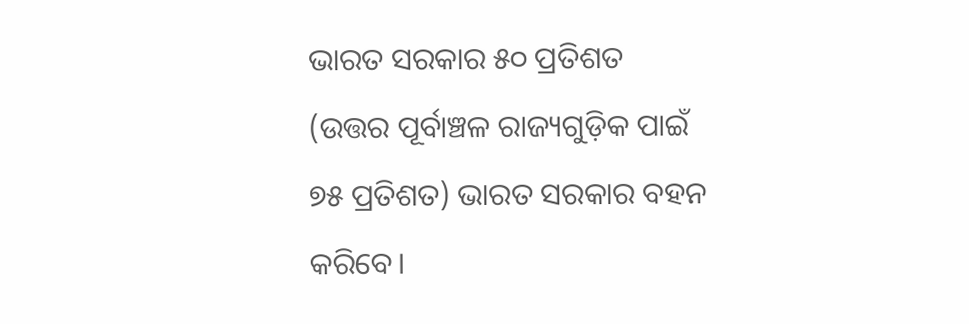ଭାରତ ସରକାର ୫୦ ପ୍ରତିଶତ (ଉତ୍ତର ପୂର୍ବାଞ୍ଚଳ ରାଜ୍ୟଗୁଡ଼ିକ ପାଇଁ ୭୫ ପ୍ରତିଶତ) ଭାରତ ସରକାର ବହନ କରିବେ।